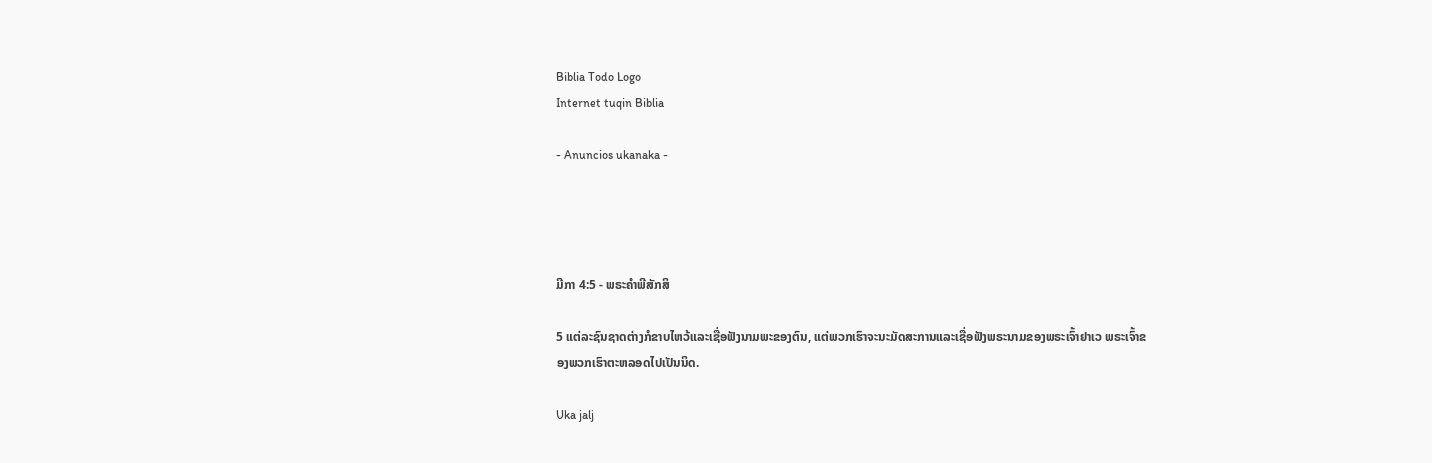Biblia Todo Logo
Internet tuqin Biblia

- Anuncios ukanaka -




ມີກາ 4:5 - ພຣະຄຳພີສັກສິ

5 ແຕ່ລະຊົນຊາດຕ່າງກໍຂາບໄຫວ້ແລະເຊື່ອຟັງນາມພະຂອງຕົນ, ແຕ່ພວກເຮົາຈະນະມັດສະການແລະເຊື່ອຟັງພຣະນາມຂອງພຣະເຈົ້າຢາເວ ພຣະເຈົ້າຂອງພວກເຮົາຕະຫລອດໄປເປັນນິດ.

Uka jalj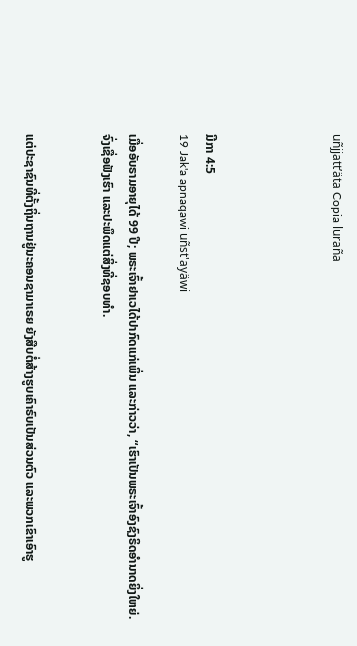uñjjattʼäta Copia luraña




ມີກາ 4:5
19 Jak'a apnaqawi uñst'ayäwi

ເມື່ອອັບຣາມອາຍຸໄດ້ 99 ປີ; ພຣະເຈົ້າຢາເວໄດ້ປາກົດແກ່ເພິ່ນ ແລະກ່າວວ່າ, “ເຮົາເປັນພຣະເຈົ້າອົງຊົງຣິດອຳນາດຍິ່ງໃຫຍ່. ຈົ່ງເຊື່ອຟັງເຮົາ ແລະປະພຶດແຕ່ສິ່ງທີ່ຊອບທຳ.


ແຕ່ປະຊາຊົນທີ່ຕັ້ງຖິ່ນຖານຢູ່ນະຄອນຊາມາເຣຍ ຍັງສືບຕໍ່ສ້າງຮູບເຄົາຣົບເປັນສ່ວນຕົວ ແລະພວກເຂົາເອົາຮູ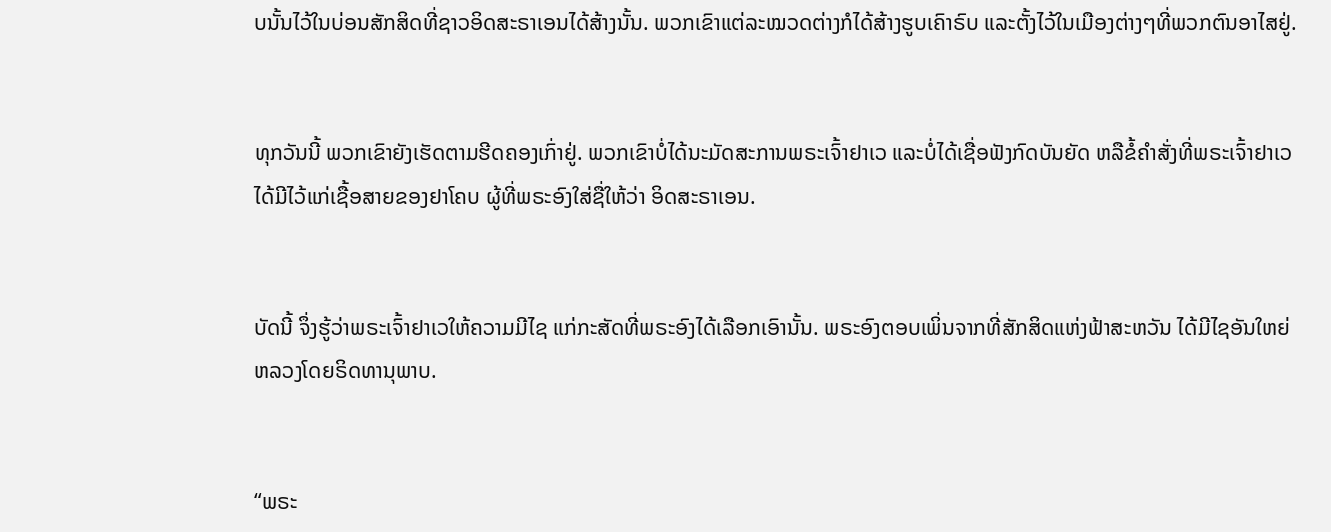ບນັ້ນໄວ້ໃນບ່ອນສັກສິດທີ່ຊາວອິດສະຣາເອນໄດ້ສ້າງນັ້ນ. ພວກເຂົາແຕ່ລະໝວດຕ່າງກໍໄດ້ສ້າງຮູບເຄົາຣົບ ແລະຕັ້ງໄວ້ໃນເມືອງຕ່າງໆທີ່ພວກຕົນອາໄສຢູ່.


ທຸກວັນນີ້ ພວກເຂົາຍັງເຮັດຕາມຮີດຄອງເກົ່າຢູ່. ພວກເຂົາບໍ່ໄດ້ນະມັດສະການພຣະເຈົ້າຢາເວ ແລະບໍ່ໄດ້ເຊື່ອຟັງກົດບັນຍັດ ຫລືຂໍ້ຄຳສັ່ງທີ່ພຣະເຈົ້າຢາເວໄດ້ມີໄວ້ແກ່ເຊື້ອສາຍຂອງຢາໂຄບ ຜູ້ທີ່ພຣະອົງໃສ່ຊື່ໃຫ້ວ່າ ອິດສະຣາເອນ.


ບັດນີ້ ຈຶ່ງຮູ້ວ່າພຣະເຈົ້າຢາເວໃຫ້ຄວາມມີໄຊ ແກ່ກະສັດທີ່ພຣະອົງໄດ້ເລືອກເອົານັ້ນ. ພຣະອົງຕອບເພິ່ນຈາກທີ່ສັກສິດແຫ່ງຟ້າສະຫວັນ ໄດ້ມີໄຊອັນໃຫຍ່ຫລວງໂດຍຣິດທານຸພາບ.


“ພຣະ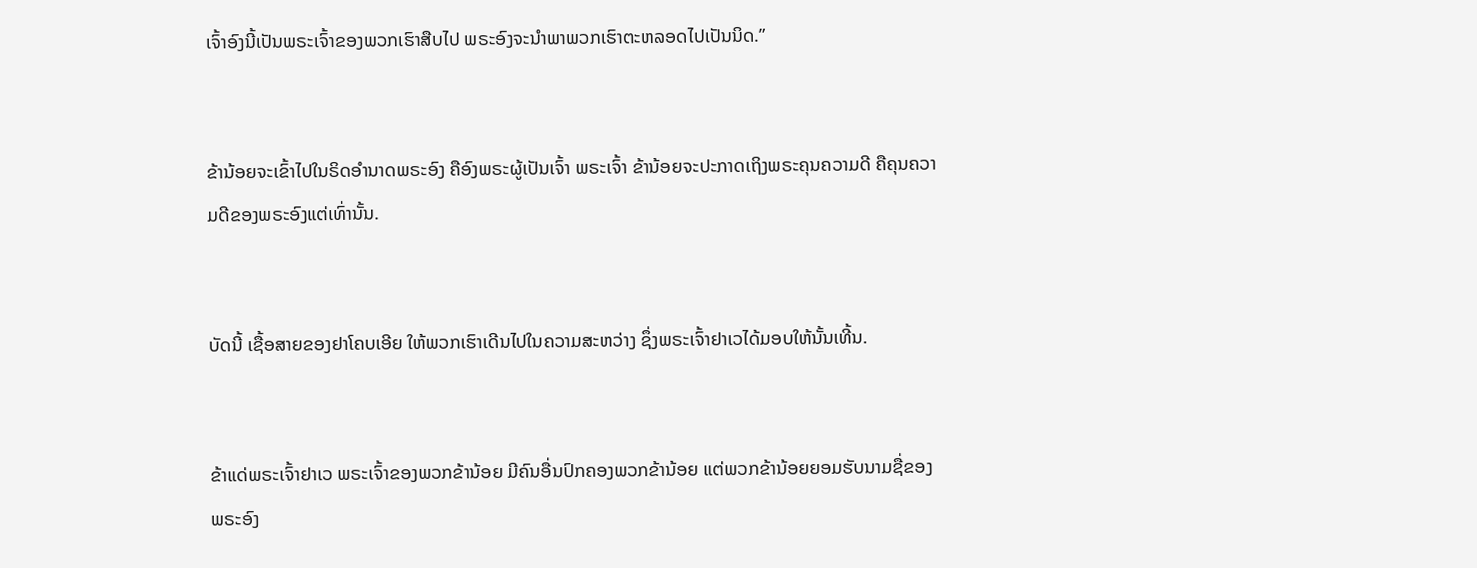ເຈົ້າອົງນີ້ເປັນພຣະເຈົ້າຂອງພວກເຮົາສືບໄປ ພຣະອົງຈະນຳພາພວກເຮົາຕະຫລອດໄປເປັນນິດ.”


ຂ້ານ້ອຍຈະເຂົ້າໄປໃນຣິດອຳນາດພຣະອົງ ຄືອົງພຣະຜູ້ເປັນເຈົ້າ ພຣະເຈົ້າ ຂ້ານ້ອຍຈະປະກາດເຖິງພຣະຄຸນຄວາມດີ ຄືຄຸນຄວາມດີຂອງພຣະອົງແຕ່ເທົ່ານັ້ນ.


ບັດນີ້ ເຊື້ອສາຍຂອງຢາໂຄບເອີຍ ໃຫ້ພວກເຮົາເດີນໄປໃນຄວາມສະຫວ່າງ ຊຶ່ງພຣະເຈົ້າຢາເວໄດ້ມອບໃຫ້ນັ້ນເທີ້ນ.


ຂ້າແດ່ພຣະເຈົ້າຢາເວ ພຣະເຈົ້າຂອງພວກຂ້ານ້ອຍ ມີຄົນອື່ນປົກຄອງພວກຂ້ານ້ອຍ ແຕ່ພວກຂ້ານ້ອຍຍອມຮັບນາມຊື່ຂອງພຣະອົງ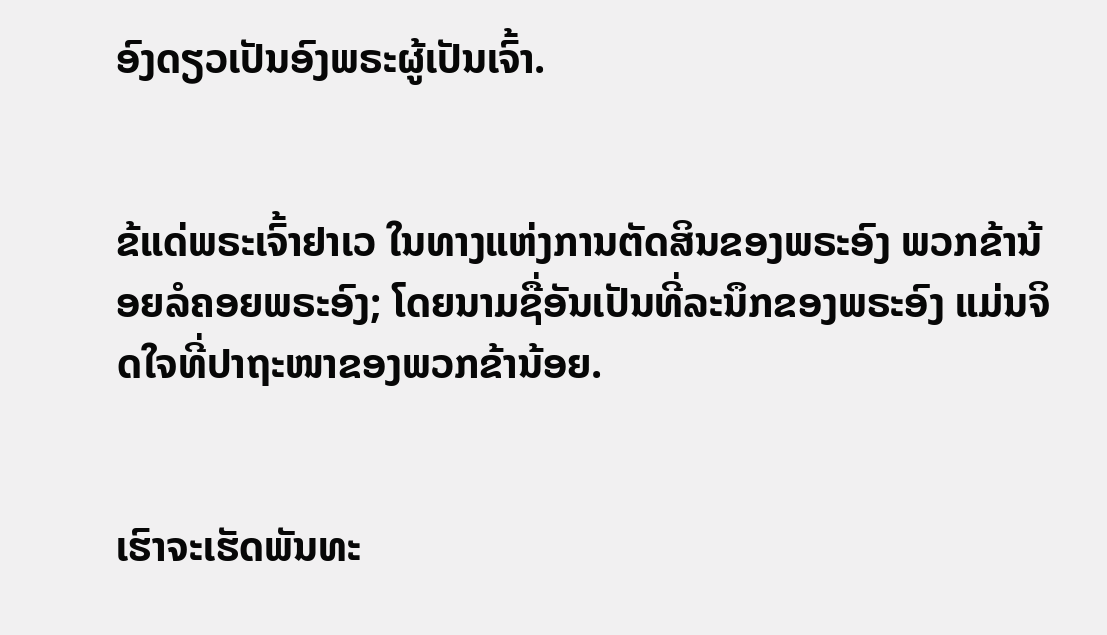ອົງດຽວເປັນອົງພຣະຜູ້ເປັນເຈົ້າ.


ຂ້ແດ່ພຣະເຈົ້າຢາເວ ໃນທາງແຫ່ງການຕັດສິນຂອງພຣະອົງ ພວກຂ້ານ້ອຍລໍຄອຍພຣະອົງ; ໂດຍນາມຊື່ອັນເປັນທີ່ລະນຶກຂອງພຣະອົງ ແມ່ນຈິດໃຈທີ່ປາຖະໜາຂອງພວກຂ້ານ້ອຍ.


ເຮົາຈະເຮັດພັນທະ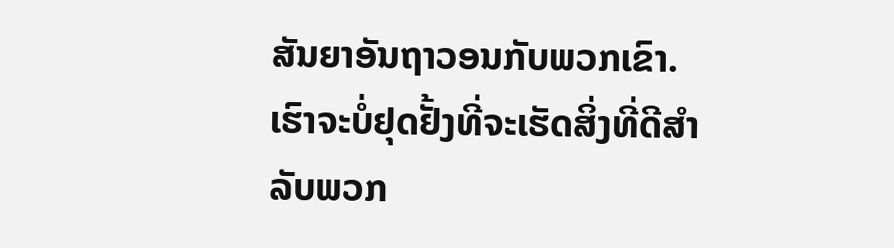ສັນຍາອັນຖາວອນກັບພວກເຂົາ. ເຮົາຈະບໍ່ຢຸດຢັ້ງທີ່ຈະເຮັດສິ່ງທີ່ດີສຳລັບພວກ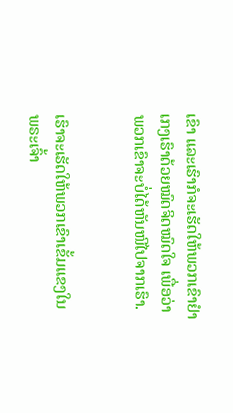ເຂົາ ແລະເຮົາກໍຈະເຮັດໃຫ້ພວກເຂົາຢຳເກງເຮົາດ້ວຍໝົດຈິດໝົດໃຈ ເພື່ອວ່າພວກເຂົາຈະບໍ່ໄດ້ຫັນໜີໄປຈາກເຮົາ.


ເຮົາຈະເຮັດໃຫ້ພວກເຂົາເຂັ້ມແຂງໃນພຣະເຈົ້າ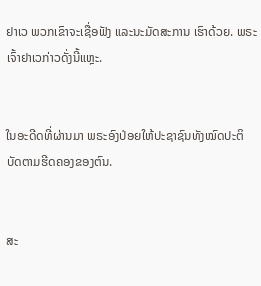ຢາເວ ພວກເຂົາຈະເຊື່ອຟັງ ແລະນະມັດສະການ ເຮົາດ້ວຍ. ພຣະເຈົ້າຢາເວກ່າວດັ່ງນີ້ແຫຼະ.


ໃນອະດີດທີ່ຜ່ານມາ ພຣະອົງປ່ອຍໃຫ້ປະຊາຊົນທັງໝົດປະຕິບັດຕາມຮີດຄອງຂອງຕົນ.


ສະ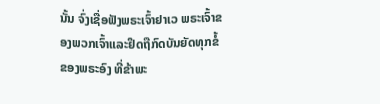ນັ້ນ ຈົ່ງເຊື່ອຟັງພຣະເຈົ້າຢາເວ ພຣະເຈົ້າຂອງພວກເຈົ້າແລະຢຶດຖືກົດບັນຍັດທຸກຂໍ້ຂອງພຣະອົງ ທີ່ຂ້າພະ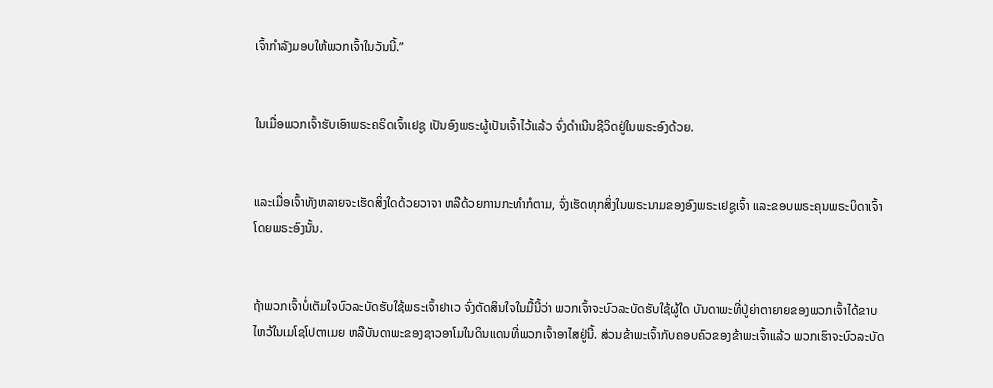ເຈົ້າກຳລັງມອບໃຫ້ພວກເຈົ້າໃນວັນນີ້.”


ໃນເມື່ອພວກເຈົ້າຮັບເອົາພຣະຄຣິດເຈົ້າເຢຊູ ເປັນອົງພຣະຜູ້ເປັນເຈົ້າໄວ້ແລ້ວ ຈົ່ງດຳເນີນຊີວິດຢູ່ໃນພຣະອົງດ້ວຍ.


ແລະເມື່ອເຈົ້າທັງຫລາຍຈະເຮັດສິ່ງໃດດ້ວຍວາຈາ ຫລືດ້ວຍການກະທຳກໍຕາມ, ຈົ່ງເຮັດທຸກສິ່ງໃນພຣະນາມຂອງອົງພຣະເຢຊູເຈົ້າ ແລະຂອບພຣະຄຸນພຣະບິດາເຈົ້າໂດຍພຣະອົງນັ້ນ.


ຖ້າພວກເຈົ້າບໍ່ເຕັມໃຈບົວລະບັດຮັບໃຊ້ພຣະເຈົ້າຢາເວ ຈົ່ງຕັດສິນໃຈໃນມື້ນີ້ວ່າ ພວກເຈົ້າຈະບົວລະບັດຮັບໃຊ້ຜູ້ໃດ ບັນດາພະທີ່ປູ່ຍ່າຕາຍາຍຂອງພວກເຈົ້າໄດ້ຂາບໄຫວ້ໃນເມໂຊໂປຕາເມຍ ຫລືບັນດາພະຂອງຊາວອາໂມໃນດິນແດນທີ່ພວກເຈົ້າອາໄສຢູ່ນີ້. ສ່ວນຂ້າພະເຈົ້າກັບຄອບຄົວຂອງຂ້າພະເຈົ້າແລ້ວ ພວກເຮົາຈະບົວລະບັດ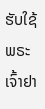ຮັບໃຊ້ພຣະເຈົ້າຢາ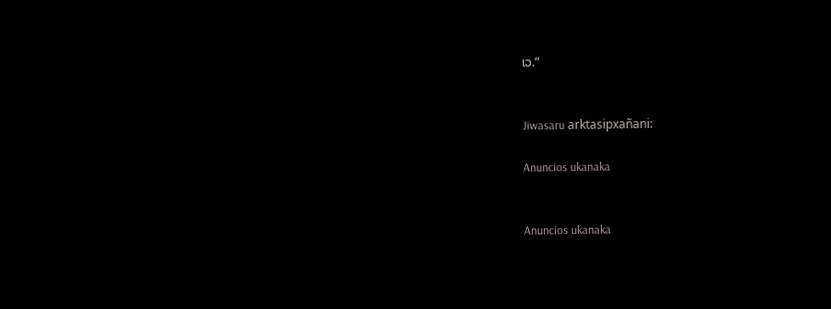ເວ.”


Jiwasaru arktasipxañani:

Anuncios ukanaka


Anuncios ukanaka